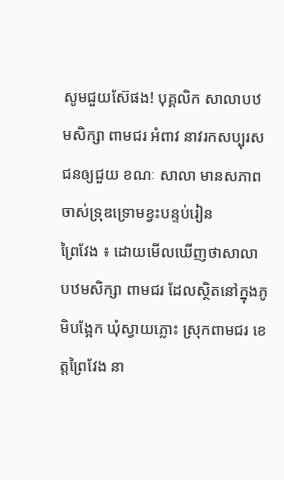សូមជួយស៊ែផង! បុគ្គលិក សាលាបឋមសិក្សា ពាមជរ អំពាវ នាវរកសប្បុរសជនឲ្យជួយ ខណៈ សាលា មានសភាពចាស់ទ្រុឌទ្រោមខ្វះបន្ទប់រៀន
ព្រៃវែង ៖ ដោយមើលឃើញថាសាលា បឋមសិក្សា ពាមជរ ដែលស្ថិតនៅក្នុងភូមិបង្អែក ឃុំស្វាយភ្លោះ ស្រុកពាមជរ ខេត្តព្រៃវែង នា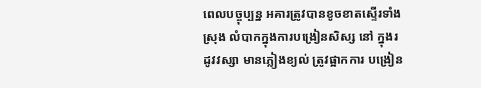ពេលបច្ចុប្បន្ន អគារត្រូវបានខូចខាតស្ទើរទាំងស្រុង លំបាកក្នុងការបង្រៀនសិស្ស នៅ ក្នុងរដូវវស្សា មានភ្លៀងខ្យល់ ត្រូវផ្អាកការ បង្រៀន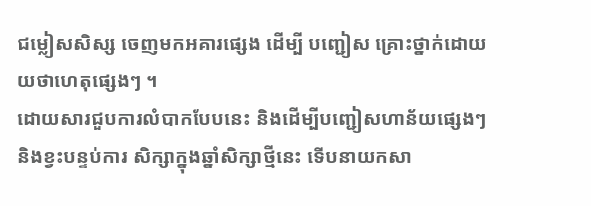ជម្លៀសសិស្ស ចេញមកអគារផ្សេង ដើម្បី បញ្ជៀស គ្រោះថ្នាក់ដោយយថាហេតុផ្សេងៗ ។
ដោយសារជួបការលំបាកបែបនេះ និងដើម្បីបញ្ជៀសហាន័យផ្សេងៗ និងខ្វះបន្ទប់ការ សិក្សាក្នុងឆ្នាំសិក្សាថ្មីនេះ ទើបនាយកសា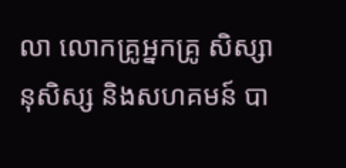លា លោកគ្រូអ្នកគ្រូ សិស្សានុសិស្ស និងសហគមន៍ បា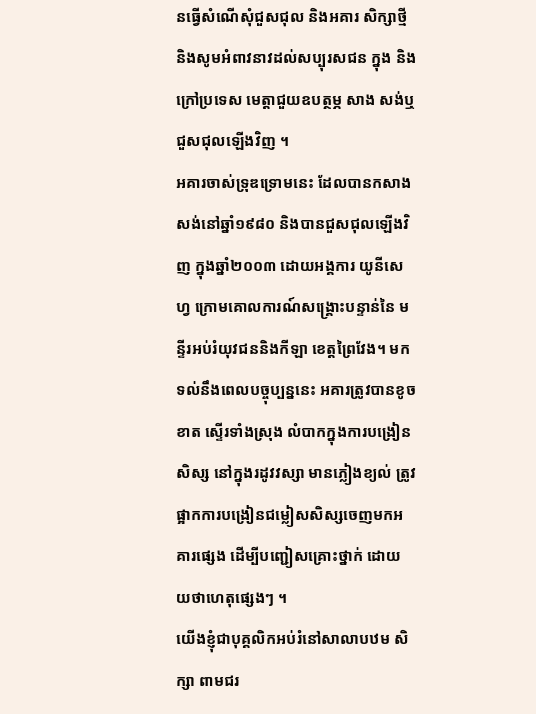នធ្វើសំណើសុំជួសជុល និងអគារ សិក្សាថ្មី និងសូមអំពាវនាវដល់សប្បុរសជន ក្នុង និងក្រៅប្រទេស មេត្តាជួយឧបត្ថម្ភ សាង សង់ឬជួសជុលឡើងវិញ ។
អគារចាស់ទ្រុឌទ្រោមនេះ ដែលបានកសាង សង់នៅឆ្នាំ១៩៨០ និងបានជួសជុលឡើងវិញ ក្នុងឆ្នាំ២០០៣ ដោយអង្គការ យូនីសេហ្វ ក្រោមគោលការណ៍សង្គ្រោះបន្ទាន់នៃ មន្ទីរអប់រំយុវជននិងកីឡា ខេត្តព្រៃវែង។ មកទល់នឹងពេលបច្ចុប្បន្ននេះ អគារត្រូវបានខូចខាត ស្ទើរទាំងស្រុង លំបាកក្នុងការបង្រៀនសិស្ស នៅក្នុងរដូវវស្សា មានភ្លៀងខ្យល់ ត្រូវផ្អាកការបង្រៀនជម្លៀសសិស្សចេញមកអគារផ្សេង ដើម្បីបញ្ជៀសគ្រោះថ្នាក់ ដោយ យថាហេតុផ្សេងៗ ។
យើងខ្ញុំជាបុគ្គលិកអប់រំនៅសាលាបឋម សិក្សា ពាមជរ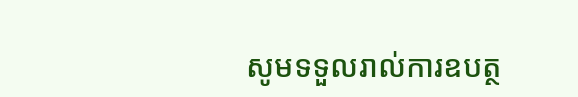សូមទទួលរាល់ការឧបត្ថ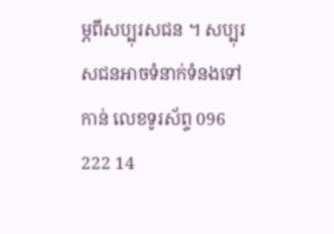ម្ភពីសប្បុរសជន ។ សប្បុរសជនអាចទំនាក់ទំនងទៅកាន់ លេខទូរស័ព្ទ 096 222 14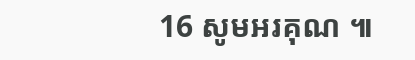16 សូមអរគុណ ៕